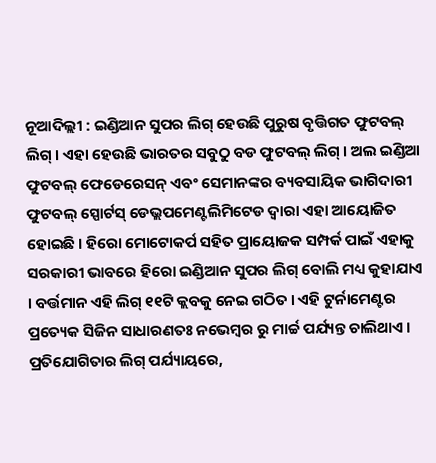ନୂଆଦିଲ୍ଲୀ : ଇଣ୍ଡିଆନ ସୁପର ଲିଗ୍ ହେଉଛି ପୁରୁଷ ବୃତ୍ତିଗତ ଫୁଟବଲ୍ ଲିଗ୍ । ଏହା ହେଉଛି ଭାରତର ସବୁଠୁ ବଡ ଫୁଟବଲ୍ ଲିଗ୍ । ଅଲ ଇଣ୍ଡିଆ ଫୁଟବଲ୍ ଫେଡେରେସନ୍ ଏବଂ ସେମାନଙ୍କର ବ୍ୟବସାୟିକ ଭାଗିଦାରୀ ଫୁଟବଲ୍ ସ୍ପୋର୍ଟସ୍ ଡେଭ୍ଲପମେଣ୍ଟଲିମିଟେଡ ଦ୍ୱାରା ଏହା ଆୟୋଜିତ ହୋଇଛି । ହିରୋ ମୋଟୋକର୍ପ ସହିତ ପ୍ରାୟୋଜକ ସମ୍ପର୍କ ପାଇଁ ଏହାକୁ ସରକାରୀ ଭାବରେ ହିରୋ ଇଣ୍ଡିଆନ ସୁପର ଲିଗ୍ ବୋଲି ମଧ୍ୟ କୁହାଯାଏ । ବର୍ତ୍ତମାନ ଏହି ଲିଗ୍ ୧୧ଟି କ୍ଲବକୁ ନେଇ ଗଠିତ । ଏହି ଟୁର୍ନାମେଣ୍ଟର ପ୍ରତ୍ୟେକ ସିଜିନ ସାଧାରଣତଃ ନଭେମ୍ବର ରୁ ମାର୍ଚ୍ଚ ପର୍ଯ୍ୟନ୍ତ ଚାଲିଥାଏ । ପ୍ରତିଯୋଗିତାର ଲିଗ୍ ପର୍ଯ୍ୟାୟରେ,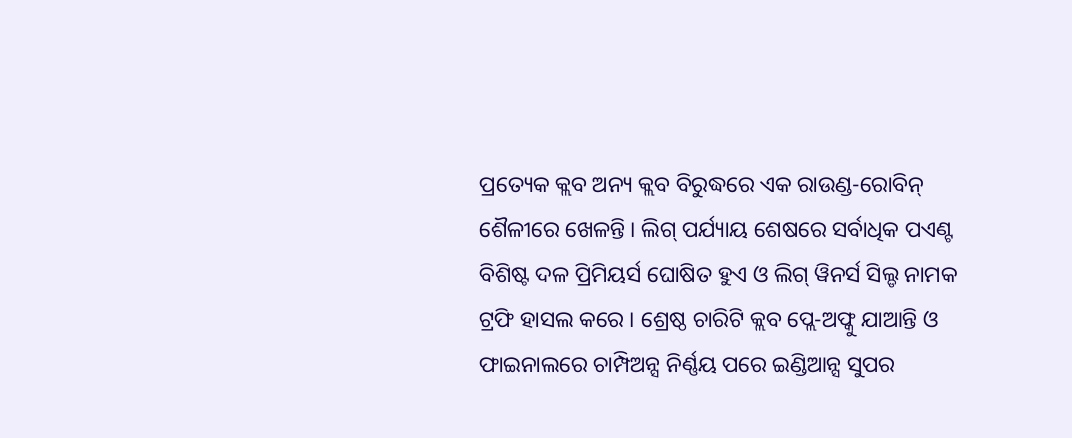ପ୍ରତ୍ୟେକ କ୍ଲବ ଅନ୍ୟ କ୍ଲବ ବିରୁଦ୍ଧରେ ଏକ ରାଉଣ୍ଡ-ରୋବିନ୍ ଶୈଳୀରେ ଖେଳନ୍ତି । ଲିଗ୍ ପର୍ଯ୍ୟାୟ ଶେଷରେ ସର୍ବାଧିକ ପଏଣ୍ଟ ବିଶିଷ୍ଟ ଦଳ ପ୍ରିମିୟର୍ସ ଘୋଷିତ ହୁଏ ଓ ଲିଗ୍ ୱିନର୍ସ ସିଲ୍ଡ ନାମକ ଟ୍ରଫି ହାସଲ କରେ । ଶ୍ରେଷ୍ଠ ଚାରିଟି କ୍ଲବ ପ୍ଲେ-ଅଫ୍କୁ ଯାଆନ୍ତି ଓ ଫାଇନାଲରେ ଚାମ୍ପିଅନ୍ସ ନିର୍ଣ୍ଣୟ ପରେ ଇଣ୍ଡିଆନ୍ସ ସୁପର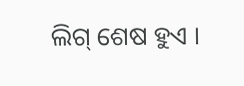ଲିଗ୍ ଶେଷ ହୁଏ ।